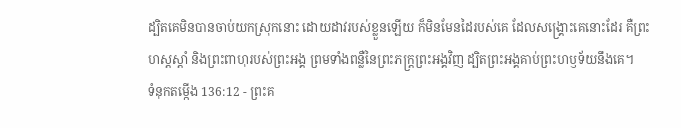ដ្បិតគេមិនបានចាប់យកស្រុកនោះ ដោយដាវរបស់ខ្លួនឡើយ ក៏មិនមែនដៃរបស់គេ ដែលសង្គ្រោះគេនោះដែរ គឺព្រះហស្តស្ដាំ និងព្រះពាហុរបស់ព្រះអង្គ ព្រមទាំងពន្លឺនៃព្រះភក្ត្រព្រះអង្គវិញ ដ្បិតព្រះអង្គគាប់ព្រះហឫទ័យនឹងគេ។
ទំនុកតម្កើង 136:12 - ព្រះគ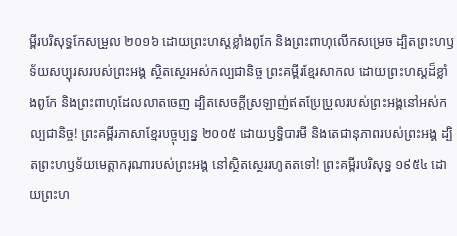ម្ពីរបរិសុទ្ធកែសម្រួល ២០១៦ ដោយព្រះហស្តខ្លាំងពូកែ និងព្រះពាហុលើកសម្រេច ដ្បិតព្រះហឫទ័យសប្បុរសរបស់ព្រះអង្គ ស្ថិតស្ថេរអស់កល្បជានិច្ច ព្រះគម្ពីរខ្មែរសាកល ដោយព្រះហស្តដ៏ខ្លាំងពូកែ និងព្រះពាហុដែលលាតចេញ ដ្បិតសេចក្ដីស្រឡាញ់ឥតប្រែប្រួលរបស់ព្រះអង្គនៅអស់កល្បជានិច្ច! ព្រះគម្ពីរភាសាខ្មែរបច្ចុប្បន្ន ២០០៥ ដោយឫទ្ធិបារមី និងតេជានុភាពរបស់ព្រះអង្គ ដ្បិតព្រះហឫទ័យមេត្តាករុណារបស់ព្រះអង្គ នៅស្ថិតស្ថេររហូតតទៅ! ព្រះគម្ពីរបរិសុទ្ធ ១៩៥៤ ដោយព្រះហ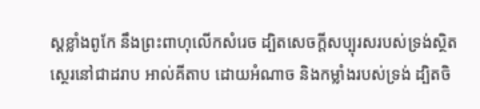ស្តខ្លាំងពូកែ នឹងព្រះពាហុលើកសំរេច ដ្បិតសេចក្ដីសប្បុរសរបស់ទ្រង់ស្ថិតស្ថេរនៅជាដរាប អាល់គីតាប ដោយអំណាច និងកម្លាំងរបស់ទ្រង់ ដ្បិតចិ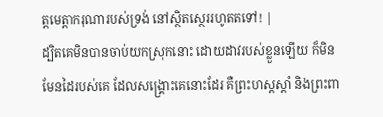ត្តមេត្តាករុណារបស់ទ្រង់ នៅស្ថិតស្ថេររហូតតទៅ! |
ដ្បិតគេមិនបានចាប់យកស្រុកនោះ ដោយដាវរបស់ខ្លួនឡើយ ក៏មិនមែនដៃរបស់គេ ដែលសង្គ្រោះគេនោះដែរ គឺព្រះហស្តស្ដាំ និងព្រះពា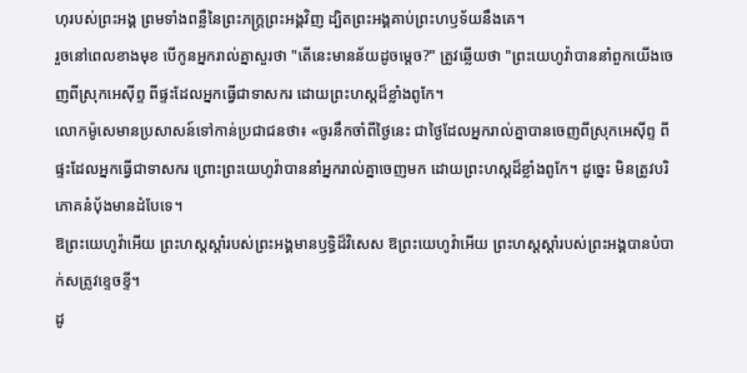ហុរបស់ព្រះអង្គ ព្រមទាំងពន្លឺនៃព្រះភក្ត្រព្រះអង្គវិញ ដ្បិតព្រះអង្គគាប់ព្រះហឫទ័យនឹងគេ។
រួចនៅពេលខាងមុខ បើកូនអ្នករាល់គ្នាសួរថា "តើនេះមានន័យដូចម្ដេច?" ត្រូវឆ្លើយថា "ព្រះយេហូវ៉ាបាននាំពួកយើងចេញពីស្រុកអេស៊ីព្ទ ពីផ្ទះដែលអ្នកធ្វើជាទាសករ ដោយព្រះហស្តដ៏ខ្លាំងពូកែ។
លោកម៉ូសេមានប្រសាសន៍ទៅកាន់ប្រជាជនថា៖ «ចូរនឹកចាំពីថ្ងៃនេះ ជាថ្ងៃដែលអ្នករាល់គ្នាបានចេញពីស្រុកអេស៊ីព្ទ ពីផ្ទះដែលអ្នកធ្វើជាទាសករ ព្រោះព្រះយេហូវ៉ាបាននាំអ្នករាល់គ្នាចេញមក ដោយព្រះហស្តដ៏ខ្លាំងពូកែ។ ដូច្នេះ មិនត្រូវបរិភោគនំបុ័ងមានដំបែទេ។
ឱព្រះយេហូវ៉ាអើយ ព្រះហស្តស្តាំរបស់ព្រះអង្គមានឫទ្ធិដ៏វិសេស ឱព្រះយេហូវ៉ាអើយ ព្រះហស្តស្តាំរបស់ព្រះអង្គបានបំបាក់សត្រូវខ្ទេចខ្ទី។
ដូ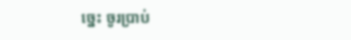ច្នេះ ចូរប្រាប់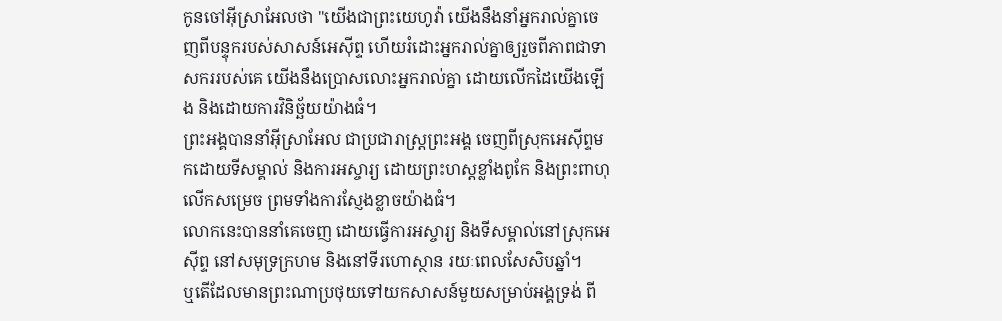កូនចៅអ៊ីស្រាអែលថា "យើងជាព្រះយេហូវ៉ា យើងនឹងនាំអ្នករាល់គ្នាចេញពីបន្ទុករបស់សាសន៍អេស៊ីព្ទ ហើយរំដោះអ្នករាល់គ្នាឲ្យរួចពីភាពជាទាសកររបស់គេ យើងនឹងប្រោសលោះអ្នករាល់គ្នា ដោយលើកដៃយើងឡើង និងដោយការវិនិច្ឆ័យយ៉ាងធំ។
ព្រះអង្គបាននាំអ៊ីស្រាអែល ជាប្រជារាស្ត្រព្រះអង្គ ចេញពីស្រុកអេស៊ីព្ទមកដោយទីសម្គាល់ និងការអស្ចារ្យ ដោយព្រះហស្តខ្លាំងពូកែ និងព្រះពាហុលើកសម្រេច ព្រមទាំងការស្ញែងខ្លាចយ៉ាងធំ។
លោកនេះបាននាំគេចេញ ដោយធ្វើការអស្ចារ្យ និងទីសម្គាល់នៅស្រុកអេស៊ីព្ទ នៅសមុទ្រក្រហម និងនៅទីរហោស្ថាន រយៈពេលសែសិបឆ្នាំ។
ឬតើដែលមានព្រះណាប្រថុយទៅយកសាសន៍មួយសម្រាប់អង្គទ្រង់ ពី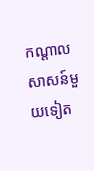កណ្ដាលសាសន៍មួយទៀត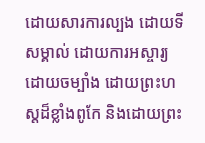ដោយសារការល្បង ដោយទីសម្គាល់ ដោយការអស្ចារ្យ ដោយចម្បាំង ដោយព្រះហស្តដ៏ខ្លាំងពូកែ និងដោយព្រះ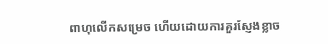ពាហុលើកសម្រេច ហើយដោយការគួរស្ញែងខ្លាច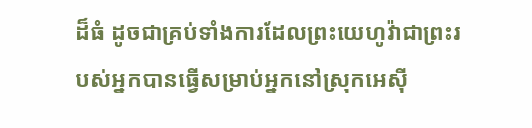ដ៏ធំ ដូចជាគ្រប់ទាំងការដែលព្រះយេហូវ៉ាជាព្រះរបស់អ្នកបានធ្វើសម្រាប់អ្នកនៅស្រុកអេស៊ី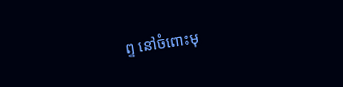ព្ទ នៅចំពោះមុ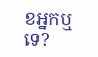ខអ្នកឬទេ?